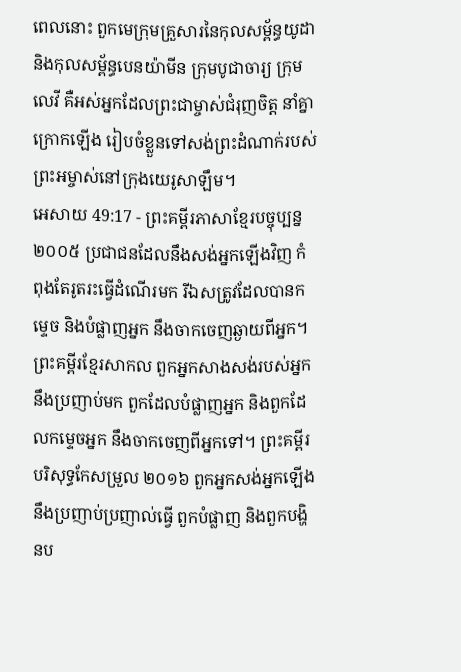ពេលនោះ ពួកមេក្រុមគ្រួសារនៃកុលសម្ព័ន្ធយូដា និងកុលសម្ព័ន្ធបេនយ៉ាមីន ក្រុមបូជាចារ្យ ក្រុមលេវី គឺអស់អ្នកដែលព្រះជាម្ចាស់ជំរុញចិត្ត នាំគ្នាក្រោកឡើង រៀបចំខ្លួនទៅសង់ព្រះដំណាក់របស់ព្រះអម្ចាស់នៅក្រុងយេរូសាឡឹម។
អេសាយ 49:17 - ព្រះគម្ពីរភាសាខ្មែរបច្ចុប្បន្ន ២០០៥ ប្រជាជនដែលនឹងសង់អ្នកឡើងវិញ កំពុងតែរូតរះធ្វើដំណើរមក រីឯសត្រូវដែលបានកម្ទេច និងបំផ្លាញអ្នក នឹងចាកចេញឆ្ងាយពីអ្នក។ ព្រះគម្ពីរខ្មែរសាកល ពួកអ្នកសាងសង់របស់អ្នកនឹងប្រញាប់មក ពួកដែលបំផ្លាញអ្នក និងពួកដែលកម្ទេចអ្នក នឹងចាកចេញពីអ្នកទៅ។ ព្រះគម្ពីរបរិសុទ្ធកែសម្រួល ២០១៦ ពួកអ្នកសង់អ្នកឡើងនឹងប្រញាប់ប្រញាល់ធ្វើ ពួកបំផ្លាញ និងពួកបង្ហិនប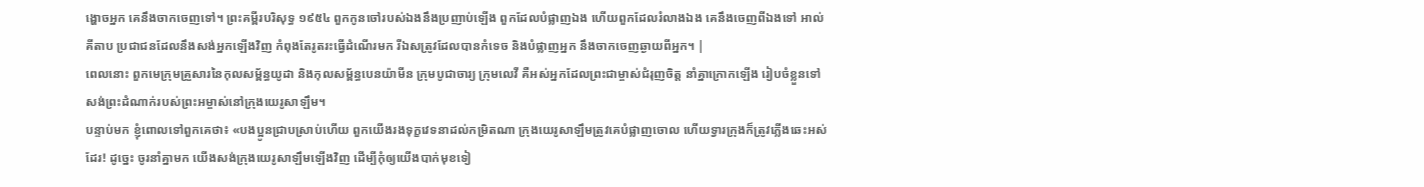ង្ហោចអ្នក គេនឹងចាកចេញទៅ។ ព្រះគម្ពីរបរិសុទ្ធ ១៩៥៤ ពួកកូនចៅរបស់ឯងនឹងប្រញាប់ឡើង ពួកដែលបំផ្លាញឯង ហើយពួកដែលរំលាងឯង គេនឹងចេញពីឯងទៅ អាល់គីតាប ប្រជាជនដែលនឹងសង់អ្នកឡើងវិញ កំពុងតែរូតរះធ្វើដំណើរមក រីឯសត្រូវដែលបានកំទេច និងបំផ្លាញអ្នក នឹងចាកចេញឆ្ងាយពីអ្នក។ |
ពេលនោះ ពួកមេក្រុមគ្រួសារនៃកុលសម្ព័ន្ធយូដា និងកុលសម្ព័ន្ធបេនយ៉ាមីន ក្រុមបូជាចារ្យ ក្រុមលេវី គឺអស់អ្នកដែលព្រះជាម្ចាស់ជំរុញចិត្ត នាំគ្នាក្រោកឡើង រៀបចំខ្លួនទៅសង់ព្រះដំណាក់របស់ព្រះអម្ចាស់នៅក្រុងយេរូសាឡឹម។
បន្ទាប់មក ខ្ញុំពោលទៅពួកគេថា៖ «បងប្អូនជ្រាបស្រាប់ហើយ ពួកយើងរងទុក្ខវេទនាដល់កម្រិតណា ក្រុងយេរូសាឡឹមត្រូវគេបំផ្លាញចោល ហើយទ្វារក្រុងក៏ត្រូវភ្លើងឆេះអស់ដែរ! ដូច្នេះ ចូរនាំគ្នាមក យើងសង់ក្រុងយេរូសាឡឹមឡើងវិញ ដើម្បីកុំឲ្យយើងបាក់មុខទៀ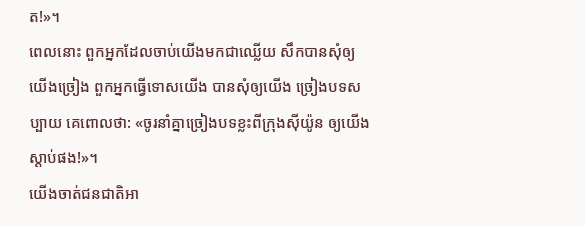ត!»។
ពេលនោះ ពួកអ្នកដែលចាប់យើងមកជាឈ្លើយ សឹកបានសុំឲ្យយើងច្រៀង ពួកអ្នកធ្វើទោសយើង បានសុំឲ្យយើង ច្រៀងបទសប្បាយ គេពោលថា: «ចូរនាំគ្នាច្រៀងបទខ្លះពីក្រុងស៊ីយ៉ូន ឲ្យយើងស្ដាប់ផង!»។
យើងចាត់ជនជាតិអា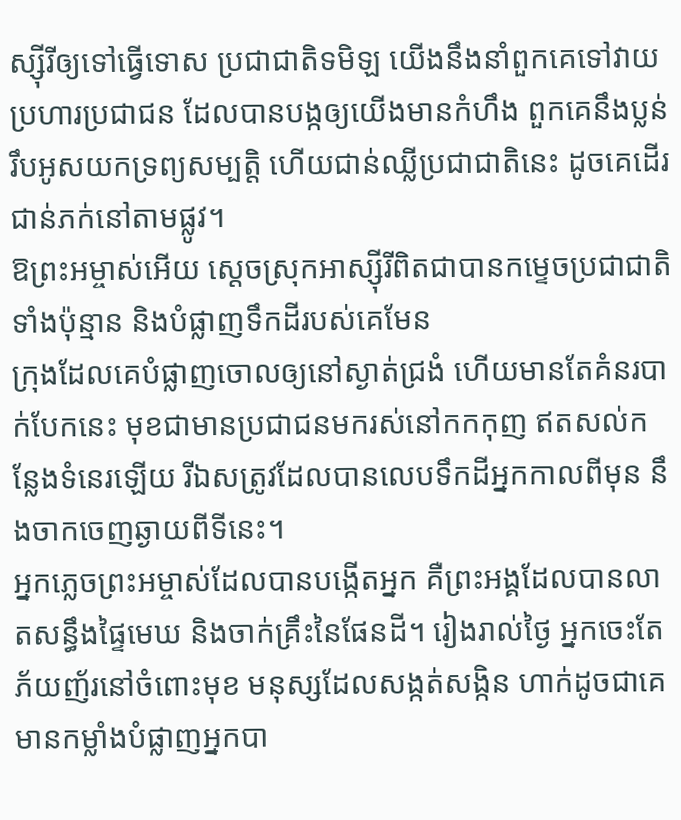ស្ស៊ីរីឲ្យទៅធ្វើទោស ប្រជាជាតិទមិឡ យើងនឹងនាំពួកគេទៅវាយប្រហារប្រជាជន ដែលបានបង្កឲ្យយើងមានកំហឹង ពួកគេនឹងប្លន់ រឹបអូសយកទ្រព្យសម្បត្តិ ហើយជាន់ឈ្លីប្រជាជាតិនេះ ដូចគេដើរជាន់ភក់នៅតាមផ្លូវ។
ឱព្រះអម្ចាស់អើយ ស្ដេចស្រុកអាស្ស៊ីរីពិតជាបានកម្ទេចប្រជាជាតិទាំងប៉ុន្មាន និងបំផ្លាញទឹកដីរបស់គេមែន
ក្រុងដែលគេបំផ្លាញចោលឲ្យនៅស្ងាត់ជ្រងំ ហើយមានតែគំនរបាក់បែកនេះ មុខជាមានប្រជាជនមករស់នៅកកកុញ ឥតសល់កន្លែងទំនេរឡើយ រីឯសត្រូវដែលបានលេបទឹកដីអ្នកកាលពីមុន នឹងចាកចេញឆ្ងាយពីទីនេះ។
អ្នកភ្លេចព្រះអម្ចាស់ដែលបានបង្កើតអ្នក គឺព្រះអង្គដែលបានលាតសន្ធឹងផ្ទៃមេឃ និងចាក់គ្រឹះនៃផែនដី។ រៀងរាល់ថ្ងៃ អ្នកចេះតែភ័យញ័រនៅចំពោះមុខ មនុស្សដែលសង្កត់សង្កិន ហាក់ដូចជាគេមានកម្លាំងបំផ្លាញអ្នកបា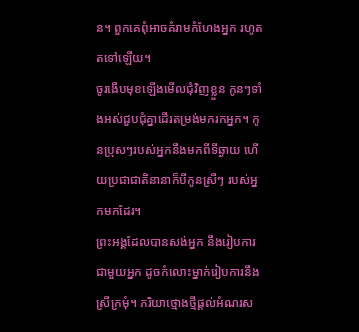ន។ ពួកគេពុំអាចគំរាមកំហែងអ្នក រហូតតទៅឡើយ។
ចូរងើបមុខឡើងមើលជុំវិញខ្លួន កូនៗទាំងអស់ជួបជុំគ្នាដើរតម្រង់មករកអ្នក។ កូនប្រុសៗរបស់អ្នកនឹងមកពីទីឆ្ងាយ ហើយប្រជាជាតិនានាក៏បីកូនស្រីៗ របស់អ្នកមកដែរ។
ព្រះអង្គដែលបានសង់អ្នក នឹងរៀបការជាមួយអ្នក ដូចកំលោះម្នាក់រៀបការនឹងស្រីក្រមុំ។ ភរិយាថ្មោងថ្មីផ្ដល់អំណរស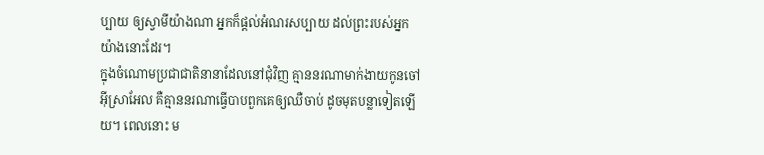ប្បាយ ឲ្យស្វាមីយ៉ាងណា អ្នកក៏ផ្ដល់អំណរសប្បាយ ដល់ព្រះរបស់អ្នកយ៉ាងនោះដែរ។
ក្នុងចំណោមប្រជាជាតិនានាដែលនៅជុំវិញ គ្មាននរណាមាក់ងាយកូនចៅអ៊ីស្រាអែល គឺគ្មាននរណាធ្វើបាបពួកគេឲ្យឈឺចាប់ ដូចមុតបន្លាទៀតឡើយ។ ពេលនោះ ម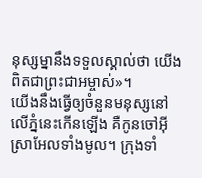នុស្សម្នានឹងទទួលស្គាល់ថា យើងពិតជាព្រះជាអម្ចាស់»។
យើងនឹងធ្វើឲ្យចំនួនមនុស្សនៅលើភ្នំនេះកើនឡើង គឺកូនចៅអ៊ីស្រាអែលទាំងមូល។ ក្រុងទាំ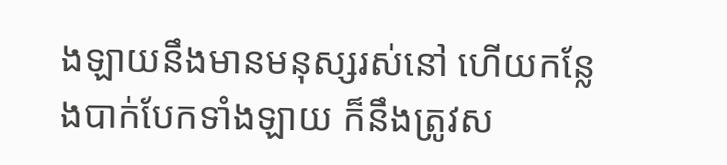ងឡាយនឹងមានមនុស្សរស់នៅ ហើយកន្លែងបាក់បែកទាំងឡាយ ក៏នឹងត្រូវស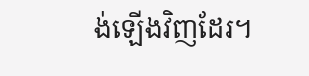ង់ឡើងវិញដែរ។